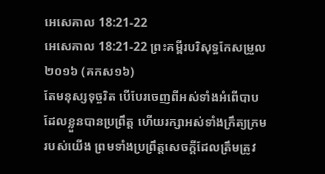អេសេគាល 18:21-22
អេសេគាល 18:21-22 ព្រះគម្ពីរបរិសុទ្ធកែសម្រួល ២០១៦ (គកស១៦)
តែមនុស្សទុច្ចរិត បើបែរចេញពីអស់ទាំងអំពើបាបដែលខ្លួនបានប្រព្រឹត្ត ហើយរក្សាអស់ទាំងក្រឹត្យក្រមរបស់យើង ព្រមទាំងប្រព្រឹត្តសេចក្ដីដែលត្រឹមត្រូវ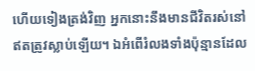ហើយទៀងត្រង់វិញ អ្នកនោះនឹងមានជីវិតរស់នៅ ឥតត្រូវស្លាប់ឡើយ។ ឯអំពើរំលងទាំងប៉ុន្មានដែល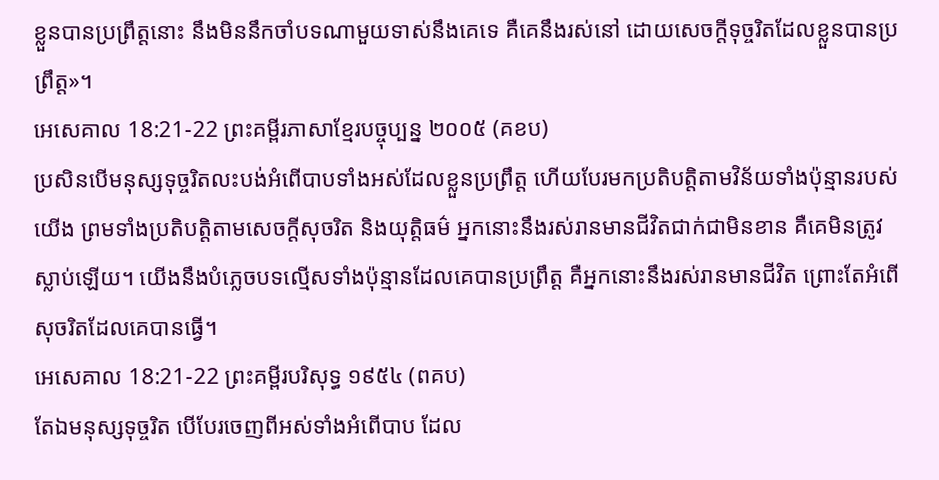ខ្លួនបានប្រព្រឹត្តនោះ នឹងមិននឹកចាំបទណាមួយទាស់នឹងគេទេ គឺគេនឹងរស់នៅ ដោយសេចក្ដីទុច្ចរិតដែលខ្លួនបានប្រព្រឹត្ត»។
អេសេគាល 18:21-22 ព្រះគម្ពីរភាសាខ្មែរបច្ចុប្បន្ន ២០០៥ (គខប)
ប្រសិនបើមនុស្សទុច្ចរិតលះបង់អំពើបាបទាំងអស់ដែលខ្លួនប្រព្រឹត្ត ហើយបែរមកប្រតិបត្តិតាមវិន័យទាំងប៉ុន្មានរបស់យើង ព្រមទាំងប្រតិបត្តិតាមសេចក្ដីសុចរិត និងយុត្តិធម៌ អ្នកនោះនឹងរស់រានមានជីវិតជាក់ជាមិនខាន គឺគេមិនត្រូវស្លាប់ឡើយ។ យើងនឹងបំភ្លេចបទល្មើសទាំងប៉ុន្មានដែលគេបានប្រព្រឹត្ត គឺអ្នកនោះនឹងរស់រានមានជីវិត ព្រោះតែអំពើសុចរិតដែលគេបានធ្វើ។
អេសេគាល 18:21-22 ព្រះគម្ពីរបរិសុទ្ធ ១៩៥៤ (ពគប)
តែឯមនុស្សទុច្ចរិត បើបែរចេញពីអស់ទាំងអំពើបាប ដែល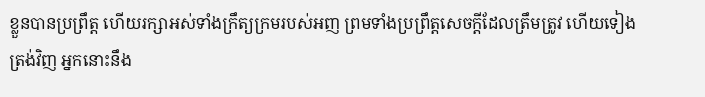ខ្លួនបានប្រព្រឹត្ត ហើយរក្សាអស់ទាំងក្រឹត្យក្រមរបស់អញ ព្រមទាំងប្រព្រឹត្តសេចក្ដីដែលត្រឹមត្រូវ ហើយទៀងត្រង់វិញ អ្នកនោះនឹង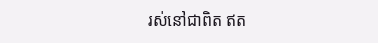រស់នៅជាពិត ឥត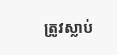ត្រូវស្លាប់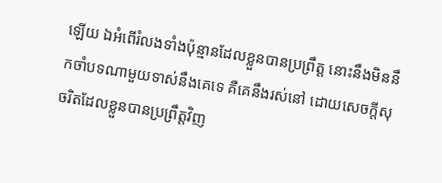ឡើយ ឯអំពើរំលងទាំងប៉ុន្មានដែលខ្លួនបានប្រព្រឹត្ត នោះនឹងមិននឹកចាំបទណាមួយទាស់នឹងគេទេ គឺគេនឹងរស់នៅ ដោយសេចក្ដីសុចរិតដែលខ្លួនបានប្រព្រឹត្តវិញ